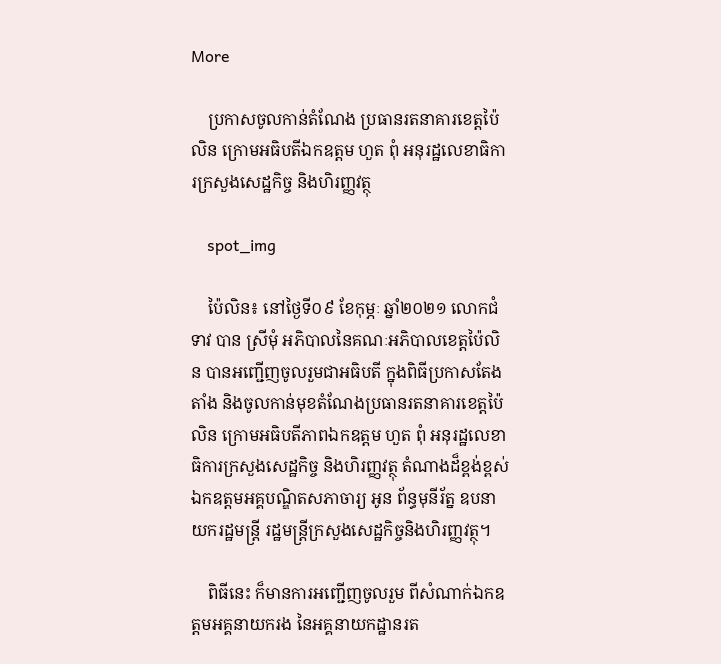More

    ប្រកាសចូលកាន់តំណែង ប្រធានរតនាគារខេត្តប៉ៃលិន ក្រោមអធិបតីឯកឧត្តម ហួត ពុំ អនុរដ្ឋលេខាធិការក្រសួងសេដ្ឋកិច្ច និងហិរញ្ញវត្ថុ

    spot_img

    ប៉ៃលិន៖ នៅថ្ងៃទី០៩ ខែកុម្ភៈ ឆ្នាំ២០២១ លោកជំទាវ បាន ស្រីមុំ អភិបាលនៃគណៈអភិបាលខេត្តប៉ៃលិន បានអញ្ជើញចូលរួមជាអធិបតី ក្នុងពិធីប្រកាសតែងតាំង និងចូលកាន់មុខតំណែងប្រធានរតនាគារខេត្តប៉ៃលិន ក្រោមអធិបតីភាពឯកឧត្តម ហួត ពុំ អនុរដ្ឋលេខាធិការក្រសួងសេដ្ឋកិច្ច និងហិរញ្ញវត្ថុ តំណាងដ៏ខ្ពង់ខ្ពស់ ឯកឧត្តមអគ្គបណ្ឌិតសភាចារ្យ អូន ព័ន្ធមុនីរ័ត្ន ឧបនាយករដ្ឋមន្រ្តី រដ្ឋមន្រ្តីក្រសួងសេដ្ឋកិច្ចនិងហិរញ្ញវត្ថុ។

    ពិធីនេះ ក៏មានការអញ្ជើញចូលរួម ពីសំណាក់ឯកឧត្តមអគ្គនាយករង នៃអគ្គនាយកដ្ឋានរត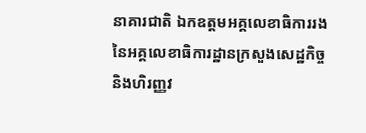នាគារជាតិ ឯកឧត្តមអគ្គលេខាធិការរង នៃអគ្គលេខាធិការដ្ឋានក្រសួងសេដ្ឋកិច្ច និងហិរញ្ញវ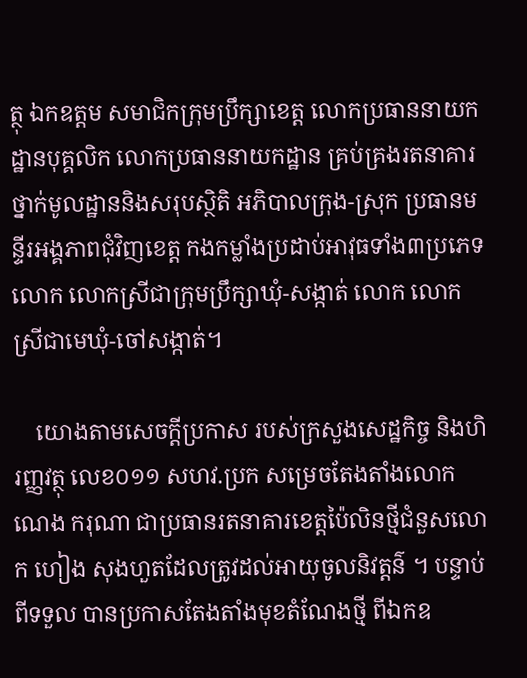ត្ថុ ឯកឧត្តម សមាជិកក្រុមប្រឹក្សាខេត្ត លោកប្រធាននាយកដ្ឋានបុគ្គលិក លោកប្រធាននាយកដ្ឋាន គ្រប់គ្រងរតនាគារ ថ្នាក់មូលដ្ឋាននិងសរុបស្ថិតិ អភិបាលក្រុង-ស្រុក ប្រធានមន្ទីរអង្គភាពជុំវិញខេត្ត កងកម្លាំងប្រដាប់អាវុធទាំង៣ប្រភេទ លោក លោកស្រីជាក្រុមប្រឹក្សាឃុំ-សង្កាត់ លោក លោកស្រីជាមេឃុំ-ចៅសង្កាត់។

    យោងតាមសេចក្តីប្រកាស របស់ក្រសួងសេដ្ឋកិច្ច និងហិរញ្ញវត្ថុ លេខ០១១ សហវ.ប្រក សម្រេចតែងតាំងលោក ណេង ករុណា ជាប្រធានរតនាគារខេត្តប៉ៃលិនថ្មីជំនួសលោក ហៀង សុងហួតដែលត្រូវដល់អាយុចូលនិវត្តន៌ ។ បន្ទាប់ពីទទួល បានប្រកាសតែងតាំងមុខតំណែងថ្មី ពីឯកឧ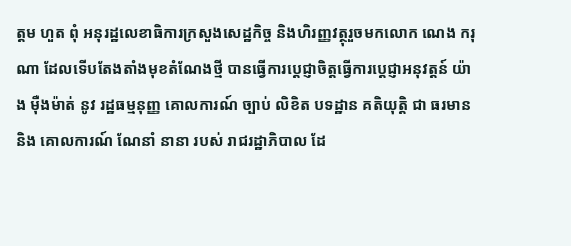ត្តម ហួត ពុំ អនុរដ្ឋលេខាធិការក្រសួងសេដ្ឋកិច្ច និងហិរញ្ញវត្ថុរួចមកលោក ណេង ករុណា ដែលទើបតែងតាំងមុខតំណែងថ្មី បានធ្វើការប្តេជ្ញាចិត្តធ្វើការប្តេជ្ញាអនុវត្តន៍ យ៉ាង ម៉ឺងម៉ាត់ នូវ រដ្ឋធម្មនុញ្ញ គោលការណ៍ ច្បាប់ លិខិត បទដ្ឋាន គតិយុត្តិ ជា ធរមាន និង គោលការណ៍ ណែនាំ នានា របស់ រាជរដ្ឋាភិបាល ដែ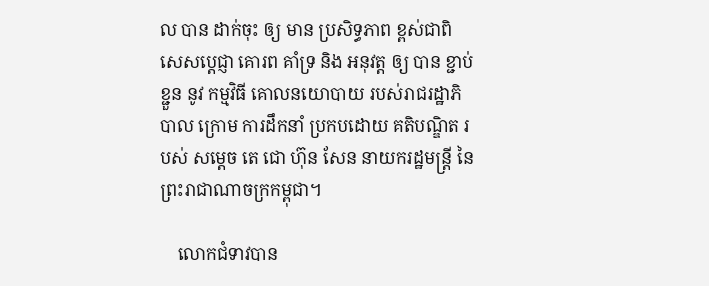ល បាន ដាក់ចុះ ឲ្យ មាន ប្រសិទ្ធភាព ខ្ពស់ជាពិសេសប្ដេជ្ញា គោរព គាំទ្រ និង អនុវត្ត ឲ្យ បាន ខ្ជាប់ខ្ជួន នូវ កម្មវិធី គោលនយោបាយ របស់រាជរដ្ឋាភិបាល ក្រោម ការដឹកនាំ ប្រកបដោយ គតិបណ្ឌិត របស់ សម្តេច តេ ជោ ហ៊ុន សែន នាយករដ្ឋមន្ត្រី នៃ ព្រះរាជាណាចក្រកម្ពុជា។

    លោកជំទាវបាន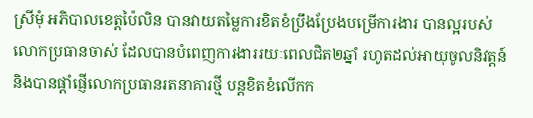ស្រីមុំ អភិបាលខេត្តប៉ៃលិន បានវាយតម្លៃការខិតខំប្រឹងប្រែងបម្រើការងារ បានល្អរបស់លោកប្រធានចាស់ ដែលបានបំពេញការងាររយៈពេលជិត២ឆ្នាំ រហូតដល់អាយុចូលនិវត្តន៍ និងបានផ្តាំផ្ញើលោកប្រធានរតនាគារថ្មី បន្តខិតខំលើកក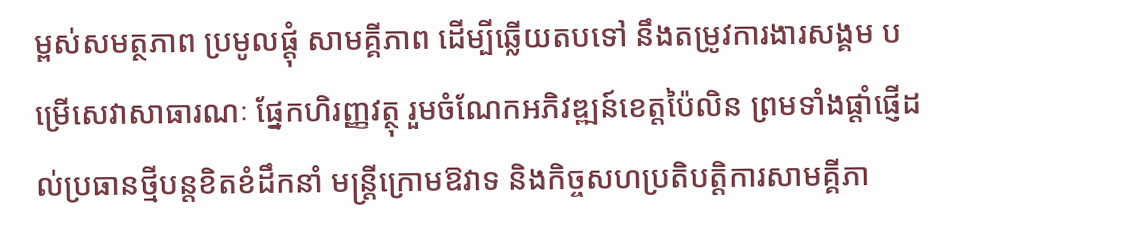ម្ពស់សមត្ថភាព ប្រមូលផ្តុំ សាមគ្គីភាព ដើម្បីឆ្លើយតបទៅ នឹងតម្រូវការងារសង្គម បម្រើសេវាសាធារណៈ ផ្នែកហិរញ្ញវត្ថុ រួមចំណែកអភិវឌ្ឍន៍ខេត្តប៉ៃលិន ព្រមទាំងផ្ដាំផ្ញើដល់ប្រធានថ្មីបន្តខិតខំដឹកនាំ មន្ត្រីក្រោមឱវាទ និងកិច្ចសហប្រតិបត្តិការសាមគ្គីភា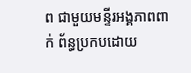ព ជាមួយមន្ទីរអង្គភាពពាក់ ព័ន្ធប្រកបដោយ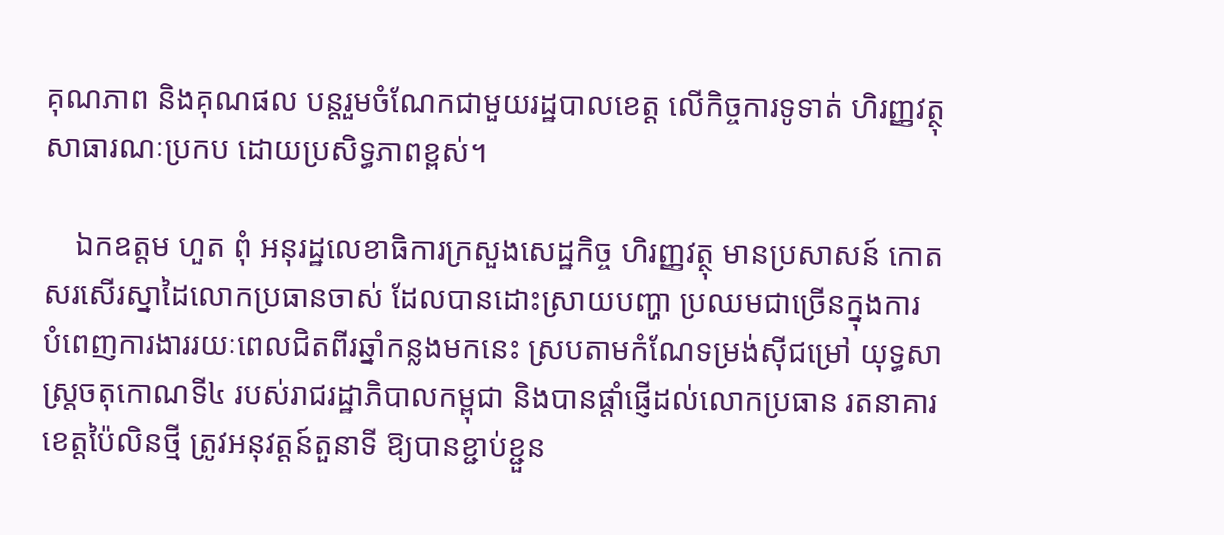គុណភាព និងគុណផល បន្តរួមចំណែកជាមួយរដ្ឋបាលខេត្ត លើកិច្ចការទូទាត់ ហិរញ្ញវត្ថុ សាធារណៈប្រកប ដោយប្រសិទ្ធភាពខ្ពស់។

    ឯកឧត្តម ហួត ពុំ អនុរដ្ឋលេខាធិការក្រសួងសេដ្ឋកិច្ច ហិរញ្ញវត្ថុ មានប្រសាសន៍ កោតសរសើរស្នាដៃលោកប្រធានចាស់ ដែលបានដោះស្រាយបញ្ហា ប្រឈមជាច្រើនក្នុងការ បំពេញការងាររយៈពេលជិតពីរឆ្នាំកន្លងមកនេះ ស្របតាមកំណែទម្រង់ស៊ីជម្រៅ យុទ្ធសាស្ត្រចតុកោណទី៤ របស់រាជរដ្ឋាភិបាលកម្ពុជា និងបានផ្ដាំផ្ញើដល់លោកប្រធាន រតនាគារខេត្តប៉ៃលិនថ្មី ត្រូវអនុវត្តន៍តួនាទី ឱ្យបានខ្ជាប់ខ្ជួន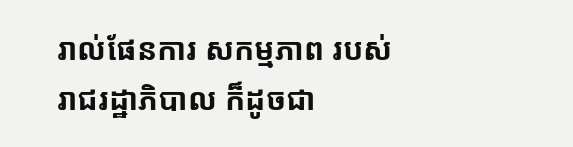រាល់ផែនការ សកម្មភាព របស់រាជរដ្ឋាភិបាល ក៏ដូចជា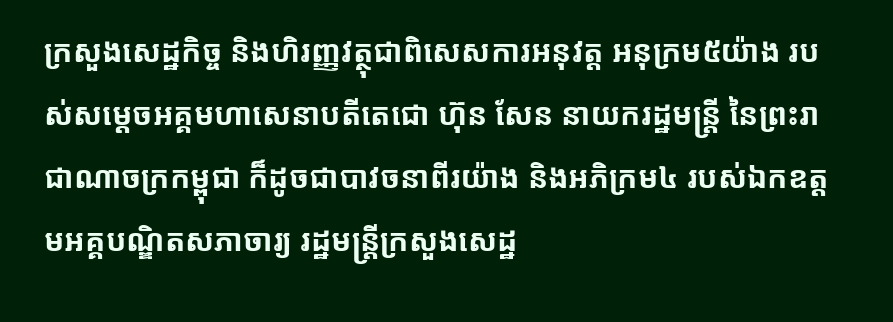ក្រសួងសេដ្ឋកិច្ច និងហិរញ្ញវត្ថុជាពិសេសការអនុវត្ត អនុក្រម៥យ៉ាង របស់សម្ដេចអគ្គមហាសេនាបតីតេជោ ហ៊ុន សែន នាយករដ្ឋមន្ត្រី នៃព្រះរាជាណាចក្រកម្ពុជា ក៏ដូចជាបាវចនាពីរយ៉ាង និងអភិក្រម៤ របស់ឯកឧត្តមអគ្គបណ្ឌិតសភាចារ្យ រដ្ឋមន្ត្រីក្រសួងសេដ្ឋ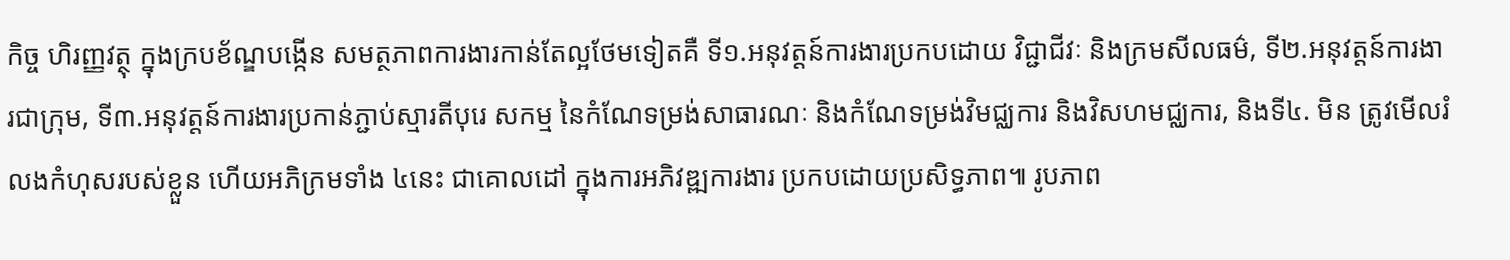កិច្ច ហិរញ្ញវត្ថុ ក្នុងក្របខ័ណ្ឌបង្កើន សមត្ថភាពការងារកាន់តែល្អថែមទៀតគឺ ទី១.អនុវត្តន៍ការងារប្រកបដោយ វិជ្ជាជីវៈ និងក្រមសីលធម៌, ទី២.អនុវត្តន៍ការងារជាក្រុម, ទី៣.អនុវត្តន៍ការងារប្រកាន់ភ្ជាប់ស្មារតីបុរេ សកម្ម នៃកំណែទម្រង់សាធារណៈ និងកំណែទម្រង់វិមជ្ឈការ និងវិសហមជ្ឈការ, និងទី៤. មិន ត្រូវមើលរំលងកំហុសរបស់ខ្លួន ហើយអភិក្រមទាំង ៤នេះ ជាគោលដៅ ក្នុងការអភិវឌ្ឍការងារ ប្រកបដោយប្រសិទ្ធភាព៕ រូបភាព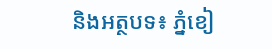និងអត្ថបទ៖ ភ្នំខៀ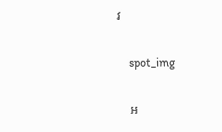វ

    spot_img

    អ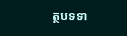ត្ថបទទា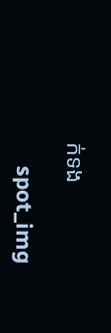ក់ទង

    spot_img